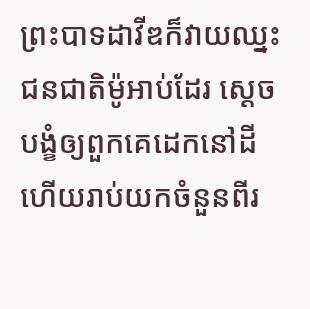ព្រះបាទដាវីឌក៏វាយឈ្នះជនជាតិម៉ូអាប់ដែរ ស្ដេចបង្ខំឲ្យពួកគេដេកនៅដី ហើយរាប់យកចំនួនពីរ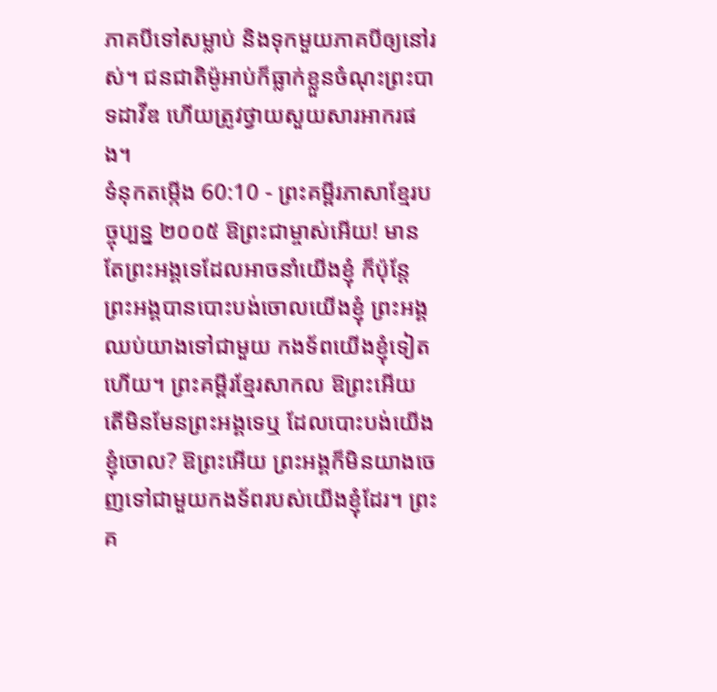ភាគបីទៅសម្លាប់ និងទុកមួយភាគបីឲ្យនៅរស់។ ជនជាតិម៉ូអាប់ក៏ធ្លាក់ខ្លួនចំណុះព្រះបាទដាវីឌ ហើយត្រូវថ្វាយសួយសារអាករផង។
ទំនុកតម្កើង 60:10 - ព្រះគម្ពីរភាសាខ្មែរបច្ចុប្បន្ន ២០០៥ ឱព្រះជាម្ចាស់អើយ! មានតែព្រះអង្គទេដែលអាចនាំយើងខ្ញុំ ក៏ប៉ុន្តែ ព្រះអង្គបានបោះបង់ចោលយើងខ្ញុំ ព្រះអង្គឈប់យាងទៅជាមួយ កងទ័ពយើងខ្ញុំទៀតហើយ។ ព្រះគម្ពីរខ្មែរសាកល ឱព្រះអើយ តើមិនមែនព្រះអង្គទេឬ ដែលបោះបង់យើងខ្ញុំចោល? ឱព្រះអើយ ព្រះអង្គក៏មិនយាងចេញទៅជាមួយកងទ័ពរបស់យើងខ្ញុំដែរ។ ព្រះគ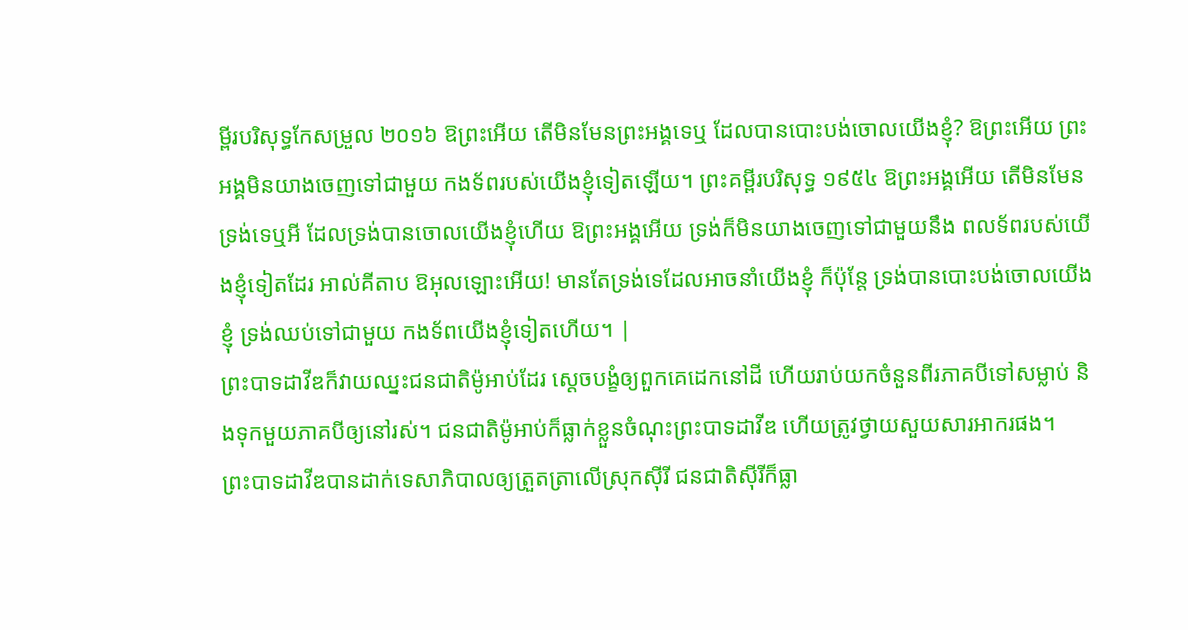ម្ពីរបរិសុទ្ធកែសម្រួល ២០១៦ ឱព្រះអើយ តើមិនមែនព្រះអង្គទេឬ ដែលបានបោះបង់ចោលយើងខ្ញុំ? ឱព្រះអើយ ព្រះអង្គមិនយាងចេញទៅជាមួយ កងទ័ពរបស់យើងខ្ញុំទៀតឡើយ។ ព្រះគម្ពីរបរិសុទ្ធ ១៩៥៤ ឱព្រះអង្គអើយ តើមិនមែនទ្រង់ទេឬអី ដែលទ្រង់បានចោលយើងខ្ញុំហើយ ឱព្រះអង្គអើយ ទ្រង់ក៏មិនយាងចេញទៅជាមួយនឹង ពលទ័ពរបស់យើងខ្ញុំទៀតដែរ អាល់គីតាប ឱអុលឡោះអើយ! មានតែទ្រង់ទេដែលអាចនាំយើងខ្ញុំ ក៏ប៉ុន្តែ ទ្រង់បានបោះបង់ចោលយើងខ្ញុំ ទ្រង់ឈប់ទៅជាមួយ កងទ័ពយើងខ្ញុំទៀតហើយ។ |
ព្រះបាទដាវីឌក៏វាយឈ្នះជនជាតិម៉ូអាប់ដែរ ស្ដេចបង្ខំឲ្យពួកគេដេកនៅដី ហើយរាប់យកចំនួនពីរភាគបីទៅសម្លាប់ និងទុកមួយភាគបីឲ្យនៅរស់។ ជនជាតិម៉ូអាប់ក៏ធ្លាក់ខ្លួនចំណុះព្រះបាទដាវីឌ ហើយត្រូវថ្វាយសួយសារអាករផង។
ព្រះបាទដាវីឌបានដាក់ទេសាភិបាលឲ្យត្រួតត្រាលើស្រុកស៊ីរី ជនជាតិស៊ីរីក៏ធ្លា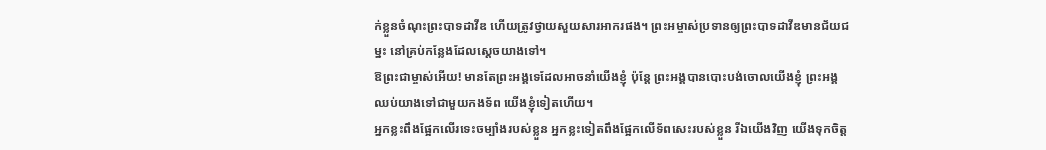ក់ខ្លួនចំណុះព្រះបាទដាវីឌ ហើយត្រូវថ្វាយសួយសារអាករផង។ ព្រះអម្ចាស់ប្រទានឲ្យព្រះបាទដាវីឌមានជ័យជម្នះ នៅគ្រប់កន្លែងដែលស្ដេចយាងទៅ។
ឱព្រះជាម្ចាស់អើយ! មានតែព្រះអង្គទេដែលអាចនាំយើងខ្ញុំ ប៉ុន្តែ ព្រះអង្គបានបោះបង់ចោលយើងខ្ញុំ ព្រះអង្គឈប់យាងទៅជាមួយកងទ័ព យើងខ្ញុំទៀតហើយ។
អ្នកខ្លះពឹងផ្អែកលើរទេះចម្បាំងរបស់ខ្លួន អ្នកខ្លះទៀតពឹងផ្អែកលើទ័ពសេះរបស់ខ្លួន រីឯយើងវិញ យើងទុកចិត្ត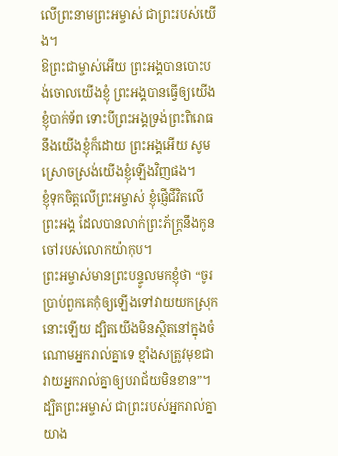លើព្រះនាមព្រះអម្ចាស់ ជាព្រះរបស់យើង។
ឱព្រះជាម្ចាស់អើយ ព្រះអង្គបានបោះបង់ចោលយើងខ្ញុំ ព្រះអង្គបានធ្វើឲ្យយើងខ្ញុំបាក់ទ័ព ទោះបីព្រះអង្គទ្រង់ព្រះពិរោធនឹងយើងខ្ញុំក៏ដោយ ព្រះអង្គអើយ សូមស្រោចស្រង់យើងខ្ញុំឡើងវិញផង។
ខ្ញុំទុកចិត្តលើព្រះអម្ចាស់ ខ្ញុំផ្ញើជីវិតលើព្រះអង្គ ដែលបានលាក់ព្រះភ័ក្ត្រនឹងកូនចៅរបស់លោកយ៉ាកុប។
ព្រះអម្ចាស់មានព្រះបន្ទូលមកខ្ញុំថា “ចូរប្រាប់ពួកគេកុំឲ្យឡើងទៅវាយយកស្រុកនោះឡើយ ដ្បិតយើងមិនស្ថិតនៅក្នុងចំណោមអ្នករាល់គ្នាទេ ខ្មាំងសត្រូវមុខជាវាយអ្នករាល់គ្នាឲ្យបរាជ័យមិនខាន”។
ដ្បិតព្រះអម្ចាស់ ជាព្រះរបស់អ្នករាល់គ្នា យាង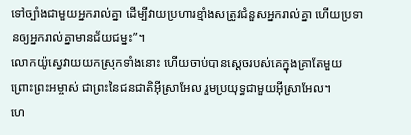ទៅច្បាំងជាមួយអ្នករាល់គ្នា ដើម្បីវាយប្រហារខ្មាំងសត្រូវជំនួសអ្នករាល់គ្នា ហើយប្រទានឲ្យអ្នករាល់គ្នាមានជ័យជម្នះ”។
លោកយ៉ូស្វេវាយយកស្រុកទាំងនោះ ហើយចាប់បានស្ដេចរបស់គេក្នុងគ្រាតែមួយ ព្រោះព្រះអម្ចាស់ ជាព្រះនៃជនជាតិអ៊ីស្រាអែល រួមប្រយុទ្ធជាមួយអ៊ីស្រាអែល។
ហេ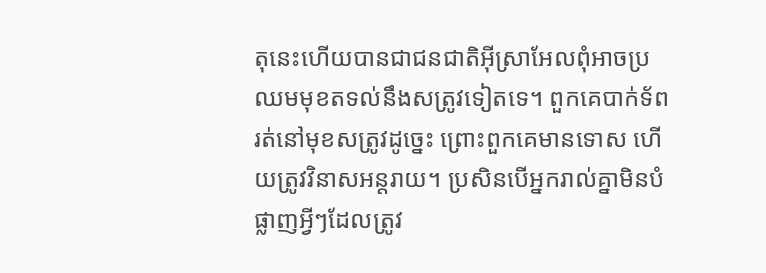តុនេះហើយបានជាជនជាតិអ៊ីស្រាអែលពុំអាចប្រឈមមុខតទល់នឹងសត្រូវទៀតទេ។ ពួកគេបាក់ទ័ពរត់នៅមុខសត្រូវដូច្នេះ ព្រោះពួកគេមានទោស ហើយត្រូវវិនាសអន្តរាយ។ ប្រសិនបើអ្នករាល់គ្នាមិនបំផ្លាញអ្វីៗដែលត្រូវ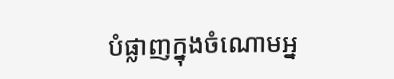បំផ្លាញក្នុងចំណោមអ្ន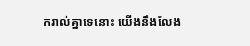ករាល់គ្នាទេនោះ យើងនឹងលែង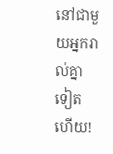នៅជាមួយអ្នករាល់គ្នាទៀតហើយ!